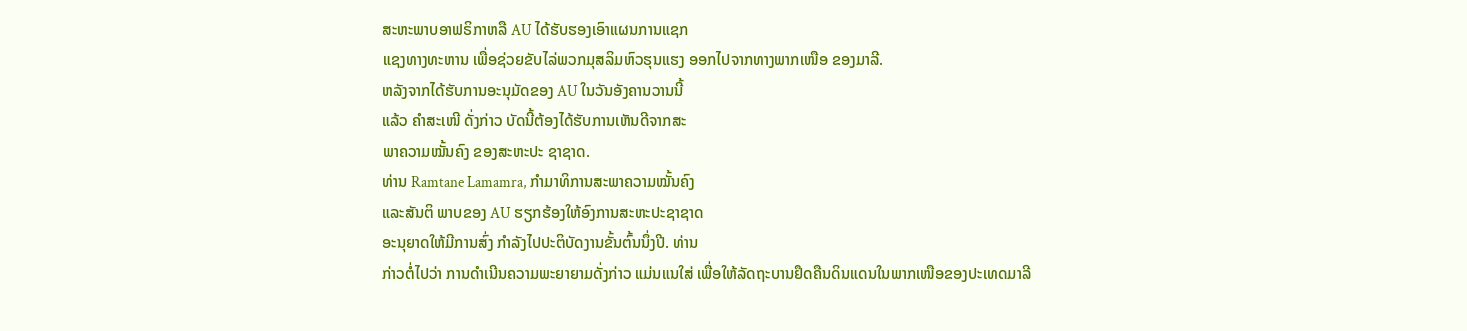ສະຫະພາບອາຟຣິກາຫລື AU ໄດ້ຮັບຮອງເອົາແຜນການແຊກ
ແຊງທາງທະຫານ ເພື່ອຊ່ວຍຂັບໄລ່ພວກມຸສລິມຫົວຮຸນແຮງ ອອກໄປຈາກທາງພາກເໜືອ ຂອງມາລີ.
ຫລັງຈາກໄດ້ຮັບການອະນຸມັດຂອງ AU ໃນວັນອັງຄານວານນີ້
ແລ້ວ ຄໍາສະເໜີ ດັ່ງກ່າວ ບັດນີ້ຕ້ອງໄດ້ຮັບການເຫັນດີຈາກສະ
ພາຄວາມໝັ້ນຄົງ ຂອງສະຫະປະ ຊາຊາດ.
ທ່ານ Ramtane Lamamra, ກໍາມາທິການສະພາຄວາມໝັ້ນຄົງ
ແລະສັນຕິ ພາບຂອງ AU ຮຽກຮ້ອງໃຫ້ອົງການສະຫະປະຊາຊາດ
ອະນຸຍາດໃຫ້ມີການສົ່ງ ກຳລັງໄປປະຕິບັດງານຂັ້ນຕົ້ນນຶ່ງປີ. ທ່ານ
ກ່າວຕໍ່ໄປວ່າ ການດໍາເນີນຄວາມພະຍາຍາມດັ່ງກ່າວ ແມ່ນແນໃສ່ ເພື່ອໃຫ້ລັດຖະບານຢຶດຄືນດິນແດນໃນພາກເໜືອຂອງປະເທດມາລີ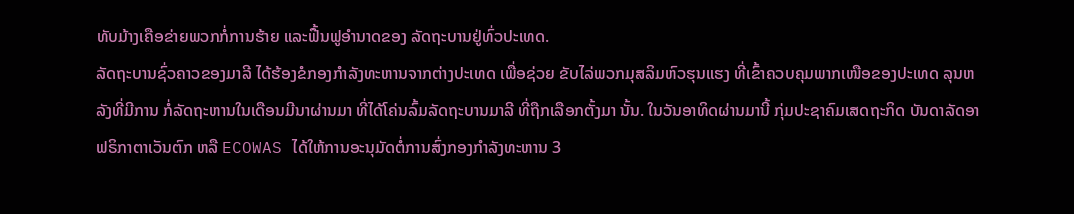ທັບມ້າງເຄືອຂ່າຍພວກກໍ່ການຮ້າຍ ແລະຟື້ນຟູອໍານາດຂອງ ລັດຖະບານຢູ່ທົ່ວປະເທດ.
ລັດຖະບານຊົ່ວຄາວຂອງມາລີ ໄດ້ຮ້ອງຂໍກອງກໍາລັງທະຫານຈາກຕ່າງປະເທດ ເພື່ອຊ່ວຍ ຂັບໄລ່ພວກມຸສລິມຫົວຮຸນແຮງ ທີ່ເຂົ້າຄວບຄຸມພາກເໜືອຂອງປະເທດ ລຸນຫລັງທີ່ມີການ ກໍ່ລັດຖະຫານໃນເດືອນມີນາຜ່ານມາ ທີ່ໄດ້ໂຄ່ນລົ້ມລັດຖະບານມາລີ ທີ່ຖືກເລືອກຕັ້ງມາ ນັ້ນ. ໃນວັນອາທິດຜ່ານມານີ້ ກຸ່ມປະຊາຄົມເສດຖະກິດ ບັນດາລັດອາຟຣິກາຕາເວັນຕົກ ຫລື ECOWAS ໄດ້ໃຫ້ການອະນຸມັດຕໍ່ການສົ່ງກອງກໍາລັງທະຫານ 3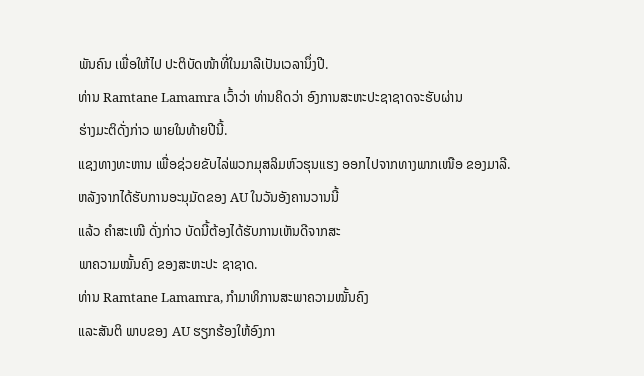ພັນຄົນ ເພື່ອໃຫ້ໄປ ປະຕິບັດໜ້າທີ່ໃນມາລີເປັນເວລານຶ່ງປີ.
ທ່ານ Ramtane Lamamra ເວົ້າວ່າ ທ່ານຄິດວ່າ ອົງການສະຫະປະຊາຊາດຈະຮັບຜ່ານ
ຮ່າງມະຕິດັ່ງກ່າວ ພາຍໃນທ້າຍປີນີ້.
ແຊງທາງທະຫານ ເພື່ອຊ່ວຍຂັບໄລ່ພວກມຸສລິມຫົວຮຸນແຮງ ອອກໄປຈາກທາງພາກເໜືອ ຂອງມາລີ.
ຫລັງຈາກໄດ້ຮັບການອະນຸມັດຂອງ AU ໃນວັນອັງຄານວານນີ້
ແລ້ວ ຄໍາສະເໜີ ດັ່ງກ່າວ ບັດນີ້ຕ້ອງໄດ້ຮັບການເຫັນດີຈາກສະ
ພາຄວາມໝັ້ນຄົງ ຂອງສະຫະປະ ຊາຊາດ.
ທ່ານ Ramtane Lamamra, ກໍາມາທິການສະພາຄວາມໝັ້ນຄົງ
ແລະສັນຕິ ພາບຂອງ AU ຮຽກຮ້ອງໃຫ້ອົງກາ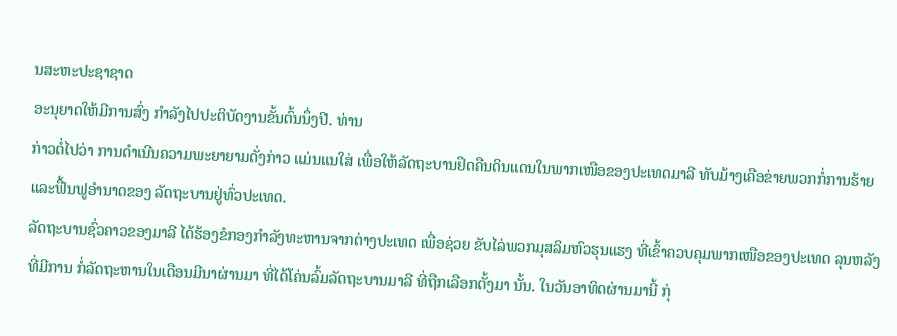ນສະຫະປະຊາຊາດ
ອະນຸຍາດໃຫ້ມີການສົ່ງ ກຳລັງໄປປະຕິບັດງານຂັ້ນຕົ້ນນຶ່ງປີ. ທ່ານ
ກ່າວຕໍ່ໄປວ່າ ການດໍາເນີນຄວາມພະຍາຍາມດັ່ງກ່າວ ແມ່ນແນໃສ່ ເພື່ອໃຫ້ລັດຖະບານຢຶດຄືນດິນແດນໃນພາກເໜືອຂອງປະເທດມາລີ ທັບມ້າງເຄືອຂ່າຍພວກກໍ່ການຮ້າຍ ແລະຟື້ນຟູອໍານາດຂອງ ລັດຖະບານຢູ່ທົ່ວປະເທດ.
ລັດຖະບານຊົ່ວຄາວຂອງມາລີ ໄດ້ຮ້ອງຂໍກອງກໍາລັງທະຫານຈາກຕ່າງປະເທດ ເພື່ອຊ່ວຍ ຂັບໄລ່ພວກມຸສລິມຫົວຮຸນແຮງ ທີ່ເຂົ້າຄວບຄຸມພາກເໜືອຂອງປະເທດ ລຸນຫລັງທີ່ມີການ ກໍ່ລັດຖະຫານໃນເດືອນມີນາຜ່ານມາ ທີ່ໄດ້ໂຄ່ນລົ້ມລັດຖະບານມາລີ ທີ່ຖືກເລືອກຕັ້ງມາ ນັ້ນ. ໃນວັນອາທິດຜ່ານມານີ້ ກຸ່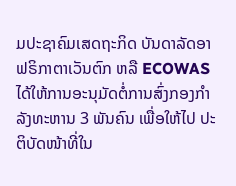ມປະຊາຄົມເສດຖະກິດ ບັນດາລັດອາຟຣິກາຕາເວັນຕົກ ຫລື ECOWAS ໄດ້ໃຫ້ການອະນຸມັດຕໍ່ການສົ່ງກອງກໍາລັງທະຫານ 3 ພັນຄົນ ເພື່ອໃຫ້ໄປ ປະຕິບັດໜ້າທີ່ໃນ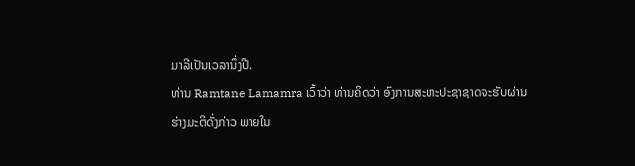ມາລີເປັນເວລານຶ່ງປີ.
ທ່ານ Ramtane Lamamra ເວົ້າວ່າ ທ່ານຄິດວ່າ ອົງການສະຫະປະຊາຊາດຈະຮັບຜ່ານ
ຮ່າງມະຕິດັ່ງກ່າວ ພາຍໃນ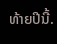ທ້າຍປີນີ້.